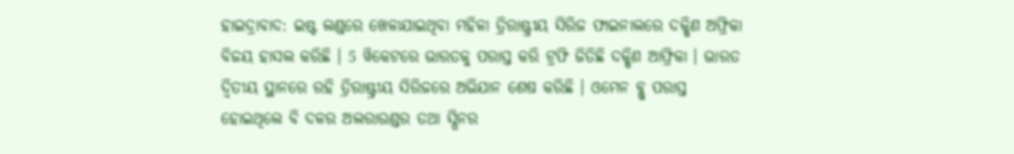ହାଇଦ୍ରାବାଦ: ଇଷ୍ଟ ଲଣ୍ଡରେ ଖେଳାଯାଇଥିବା ମହିଳା ତ୍ରିରାଷ୍ଟ୍ରୀୟ ସିରିଜ ଫାଇନାଲରେ ଦକ୍ଷିଣ ଅଫ୍ରିକା ବିଜୟ ହାସଲ କରିଛି । 5 ୱିକେଟରେ ଭାରତକୁ ପରାସ୍ତ କରି ଟ୍ରଫି ଜିତିଛି ଦକ୍ଷିଣ ଆଫ୍ରିକା । ଭାରତ ଦ୍ବିତୀୟ ସ୍ଥାନରେ ରହି ତ୍ରିରାଷ୍ଟ୍ରୀୟ ସିରିଜରେ ଅଭିଯାନ ଶେଷ କରିଛି । ଓମେନ ବ୍ଲୁ ପରାସ୍ତ ହୋଇଥିଲେ ବି ଦଳର ଅଲରାଉଣ୍ଡର ତଥା ସ୍ପିନର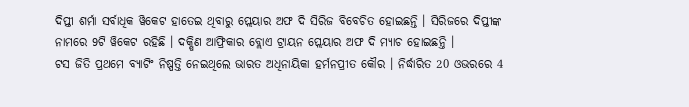ଦିପ୍ତୀ ଶର୍ମା ସର୍ବାଧିକ ୱିକେଟ ହାତେଇ ଥିବାରୁ ପ୍ଲେୟାର ଅଫ ଦି ସିରିଜ ବିବେଚିତ ହୋଇଛନ୍ତି । ସିରିଜରେ ଦିପ୍ତୀଙ୍କ ନାମରେ 9ଟି ୱିକେଟ ରହିଛି । ଦକ୍ଷିଣ ଆଫ୍ରିକାର ବ୍ଲୋଏ ଟ୍ରାୟନ ପ୍ଲେୟାର ଅଫ ଦି ମ୍ୟାଚ ହୋଇଛନ୍ତି ।
ଟସ ଜିତି ପ୍ରଥମେ ବ୍ୟାଟିଂ ନିଷ୍ପତ୍ତି ନେଇଥିଲେ ଭାରତ ଅଧିନାୟିକା ହର୍ମନପ୍ରୀତ କୌର । ନିର୍ଦ୍ଧାରିତ 20 ଓଭରରେ 4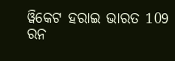ୱିକେଟ ହରାଇ ଭାରତ 109 ରନ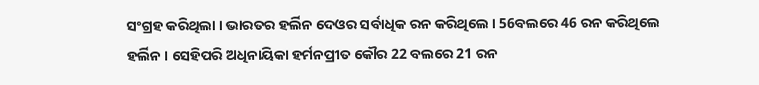ସଂଗ୍ରହ କରିଥିଲା । ଭାରତର ହର୍ଲିନ ଦେଓର ସର୍ବାଧିକ ରନ କରିଥିଲେ । 56ବଲରେ 46 ରନ କରିଥିଲେ ହର୍ଲିନ । ସେହିପରି ଅଧିନାୟିକା ହର୍ମନପ୍ରୀତ କୌର 22 ବଲରେ 21 ରନ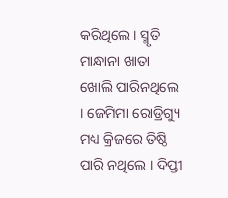କରିଥିଲେ । ସ୍ମୃତି ମାନ୍ଧାନା ଖାତା ଖୋଲି ପାରିନଥିଲେ । ଜେମିମା ରୋଡ୍ରିଗ୍ୟୁ ମଧ୍ୟ କ୍ରିଜରେ ତିଷ୍ଠି ପାରି ନଥିଲେ । ଦିପ୍ତୀ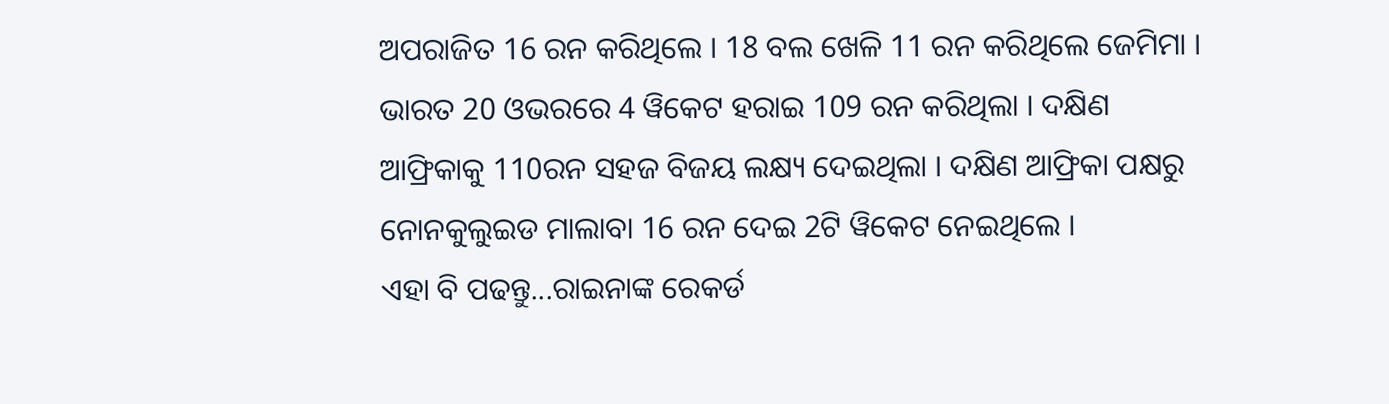ଅପରାଜିତ 16 ରନ କରିଥିଲେ । 18 ବଲ ଖେଳି 11 ରନ କରିଥିଲେ ଜେମିମା । ଭାରତ 20 ଓଭରରେ 4 ୱିକେଟ ହରାଇ 109 ରନ କରିଥିଲା । ଦକ୍ଷିଣ ଆଫ୍ରିକାକୁ 110ରନ ସହଜ ବିଜୟ ଲକ୍ଷ୍ୟ ଦେଇଥିଲା । ଦକ୍ଷିଣ ଆଫ୍ରିକା ପକ୍ଷରୁ ନୋନକୁଲୁଇଡ ମାଲାବା 16 ରନ ଦେଇ 2ଟି ୱିକେଟ ନେଇଥିଲେ ।
ଏହା ବି ପଢନ୍ତୁ...ରାଇନାଙ୍କ ରେକର୍ଡ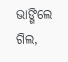ଭାଙ୍ଗିଲେ ଗିଲ,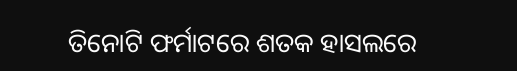ତିନୋଟି ଫର୍ମାଟରେ ଶତକ ହାସଲରେ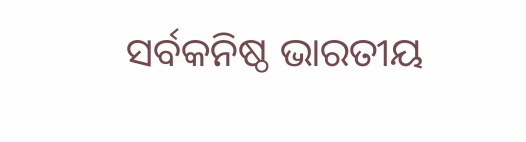ସର୍ବକନିଷ୍ଠ ଭାରତୀୟ